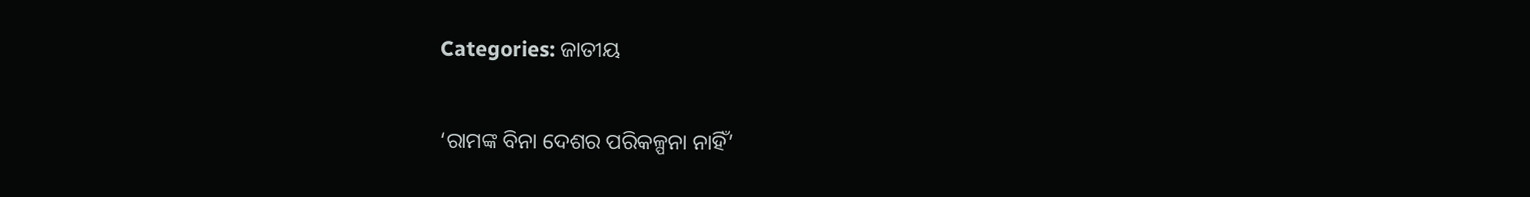Categories: ଜାତୀୟ

‘ରାମଙ୍କ ବିନା ଦେଶର ପରିକଳ୍ପନା ନାହିଁ’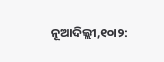ନୂଆଦିଲ୍ଲୀ,୧୦ା୨: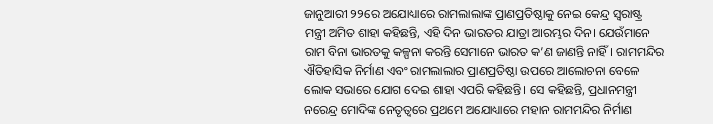ଜାନୁଆରୀ ୨୨ରେ ଅଯୋଧ୍ୟାରେ ରାମଲାଲାଙ୍କ ପ୍ରାଣପ୍ରତିଷ୍ଠାକୁ ନେଇ କେନ୍ଦ୍ର ସ୍ବରାଷ୍ଟ୍ର ମନ୍ତ୍ରୀ ଅମିତ ଶାହା କହିଛନ୍ତି, ଏହି ଦିନ ଭାରତର ଯାତ୍ରା ଆରମ୍ଭର ଦିନ। ଯେଉଁମାନେ ରାମ ବିନା ଭାରତକୁ କଳ୍ପନା କରନ୍ତି ସେମାନେ ଭାରତ କ’ଣ ଜାଣନ୍ତି ନାହିଁ। ରାମମନ୍ଦିର ଐତିହାସିକ ନିର୍ମାଣ ଏବଂ ରାମଲାଲାର ପ୍ରାଣପ୍ରତିଷ୍ଠା ଉପରେ ଆଲୋଚନା ବେଳେ ଲୋକ ସଭାରେ ଯୋଗ ଦେଇ ଶାହା ଏପରି କହିଛନ୍ତି। ସେ କହିଛନ୍ତି, ପ୍ରଧାନମନ୍ତ୍ରୀ ନରେନ୍ଦ୍ର ମୋଦିଙ୍କ ନେତୃତ୍ୱରେ ପ୍ରଥମେ ଅଯୋଧ୍ୟାରେ ମହାନ ରାମମନ୍ଦିର ନିର୍ମାଣ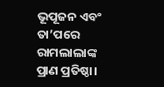ଭୂପୂଜନ ଏବଂ ତା’ପରେ ରାମଲାଲାଙ୍କ ପ୍ରାଣ ପ୍ରତିଷ୍ଠା।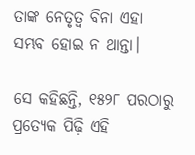ତାଙ୍କ ନେତୃତ୍ୱ ବିନା ଏହା ସମ୍ଭବ ହୋଇ ନ ଥାନ୍ତା।

ସେ କହିଛନ୍ତି, ୧୫୨୮ ପରଠାରୁ ପ୍ରତ୍ୟେକ ପିଢ଼ି ଏହି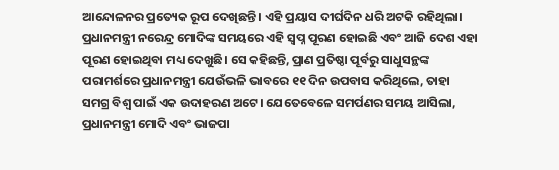ଆନ୍ଦୋଳନର ପ୍ରତ୍ୟେକ ରୂପ ଦେଖିଛନ୍ତି। ଏହି ପ୍ରୟାସ ଦୀର୍ଘଦିନ ଧରି ଅଟକି ରହିଥିଲା। ପ୍ରଧାନମନ୍ତ୍ରୀ ନରେନ୍ଦ୍ର ମୋଦିଙ୍କ ସମୟରେ ଏହି ସ୍ବପ୍ନ ପୂରଣ ହୋଇଛି ଏବଂ ଆଜି ଦେଶ ଏହା ପୂରଣ ହୋଇଥିବା ମଧ୍ୟ ଦେଖୁଛି। ସେ କହିଛନ୍ତି, ପ୍ରାଣ ପ୍ରତିଷ୍ଠା ପୂର୍ବରୁ ସାଧୁସନ୍ଥଙ୍କ ପରାମର୍ଶରେ ପ୍ରଧାନମନ୍ତ୍ରୀ ଯେଉଁଭଳି ଭାବରେ ୧୧ ଦିନ ଉପବାସ କରିଥିଲେ, ତାହା ସମଗ୍ର ବିଶ୍ୱ ପାଇଁ ଏକ ଉଦାହରଣ ଅଟେ। ଯେତେବେଳେ ସମର୍ପଣର ସମୟ ଆସିଲା, ପ୍ରଧାନମନ୍ତ୍ରୀ ମୋଦି ଏବଂ ଭାଜପା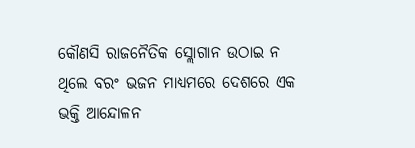କୌଣସି ରାଜନୈତିକ ସ୍ଲୋଗାନ ଉଠାଇ ନ ଥିଲେ ବରଂ ଭଜନ ମାଧ୍ୟମରେ ଦେଶରେ ଏକ ଭକ୍ତି ଆନ୍ଦୋଳନ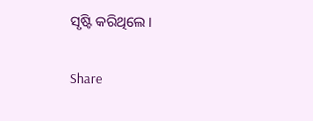ସୃଷ୍ଟି କରିଥିଲେ।

Share